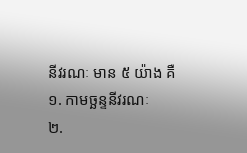នីវរណៈ មាន ៥ យ៉ាង គឺ
១. កាមច្ឆន្ទនីវរណៈ
២.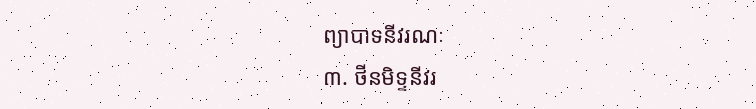ព្យាបាទនីវរណៈ
៣. ថីនមិទ្ទនីវរ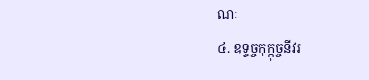ណៈ
៤. ឧទ្ទច្ចកុក្កុច្ចនីវរ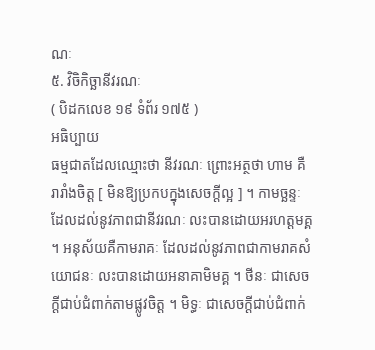ណៈ
៥. វិចិកិច្ឆានីវរណៈ
( បិដកលេខ ១៩ ទំព័រ ១៧៥ )
អធិប្បាយ
ធម្មជាតដែលឈ្មោះថា នីវរណៈ ព្រោះអត្ថថា ហាម គឺរារាំងចិត្ត [ មិនឱ្យប្រកបក្នុងសេចក្ដីល្អ ] ។ កាមច្ឆន្ទៈដែលដល់នូវភាពជានីវរណៈ លះបានដោយអរហត្តមគ្គ ។ អនុស័យគឺកាមរាគៈ ដែលដល់នូវភាពជាកាមរាគសំយោជនៈ លះបានដោយអនាគាមិមគ្គ ។ ថីនៈ ជាសេចក្ដីជាប់ជំពាក់តាមផ្លូវចិត្ត ។ មិទ្ធៈ ជាសេចក្ដីជាប់ជំពាក់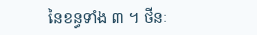នៃខន្ធទាំង ៣ ។ ថីនៈ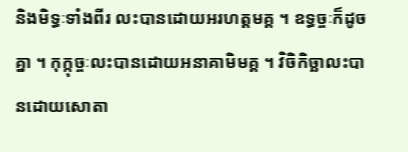និងមិទ្ធៈទាំងពីរ លះបានដោយអរហត្តមគ្គ ។ ឧទ្ធច្ចៈក៏ដូចគ្នា ។ កុក្កុច្ចៈលះបានដោយអនាគាមិមគ្គ ។ វិចិកិច្ឆាលះបានដោយសោតា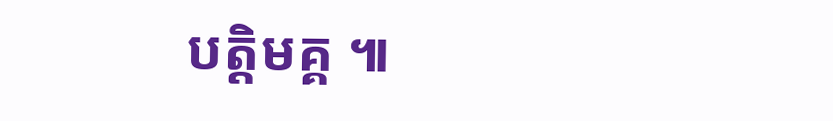បត្តិមគ្គ ៕